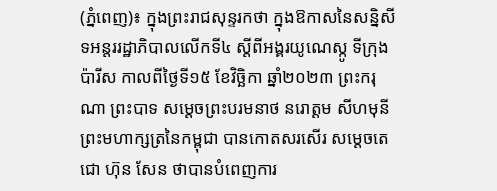(ភ្នំពេញ)៖ ក្នុងព្រះរាជសុន្ទរកថា ក្នុងឱកាសនៃសន្និសីទអន្តររដ្ឋាភិបាលលើកទី៤ ស្តីពីអង្គរយូណេស្កូ ទីក្រុងប៉ារីស កាលពីថ្ងៃទី១៥ ខែវិច្ឆិកា ឆ្នាំ២០២៣ ព្រះករុណា ព្រះបាទ សម្តេចព្រះបរមនាថ នរោត្តម សីហមុនី ព្រះមហាក្សត្រនៃកម្ពុជា បានកោតសរសើរ សម្តេចតេជោ ហ៊ុន សែន ថាបានបំពេញការ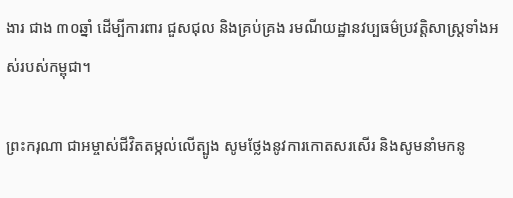ងារ ជាង ៣០ឆ្នាំ ដើម្បីការពារ ជួសជុល និងគ្រប់គ្រង រមណីយដ្ឋានវប្បធម៌ប្រវត្តិសាស្រ្តទាំងអស់របស់កម្ពុជា។

ព្រះករុណា ជាអម្ចាស់ជីវិតតម្កល់លើត្បូង សូមថ្លែងនូវការកោតសរសើរ និងសូមនាំមកនូ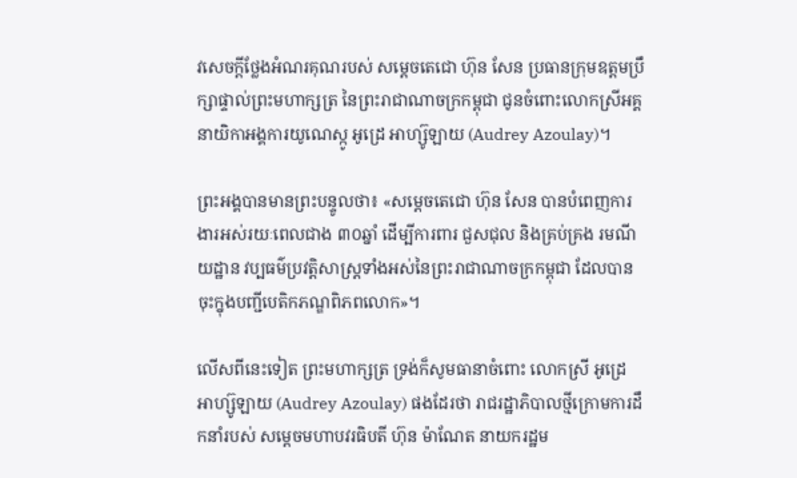វសេចក្តីថ្លែងអំណរគុណរបស់ សម្តេចតេជោ ហ៊ុន សែន ប្រធានក្រុមឧត្តមប្រឹក្សាផ្ទាល់ព្រះមហាក្សត្រ នៃព្រះរាជាណាចក្រកម្ពុជា ជូនចំពោះលោកស្រីអគ្គនាយិកាអង្គការយូណេស្កូ អូដ្រេ អាហ្ស៊ូឡាយ (Audrey Azoulay)។

ព្រះអង្គបានមានព្រះបន្ទូលថា៖ «សម្តេចតេជោ ហ៊ុន សែន បានបំពេញការងារអស់រយៈពេលជាង ៣០ឆ្នាំ ដើម្បីការពារ ជួសជុល និងគ្រប់គ្រង រមណីយដ្ឋាន វប្បធម៌ប្រវត្តិសាស្រ្តទាំងអស់នៃព្រះរាជាណាចក្រកម្ពុជា ដែលបានចុះក្នុងបញ្ជីបេតិកភណ្ឌពិភពលោក»។

លើសពីនេះទៀត ព្រះមហាក្សត្រ ទ្រង់ក៏សូមធានាចំពោះ លោកស្រី អូដ្រេ អាហ្ស៊ូឡាយ (Audrey Azoulay) ផងដែរថា រាជរដ្ឋាភិបាលថ្មីក្រោមការដឹកនាំរបស់ សម្តេចមហាបវរធិបតី ហ៊ុន ម៉ាណែត នាយករដ្ឋម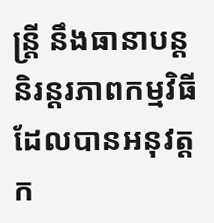ន្ត្រី នឹងធានាបន្តនិរន្តរភាពកម្មវិធីដែលបានអនុវត្តក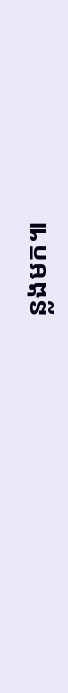ន្លងមក៕